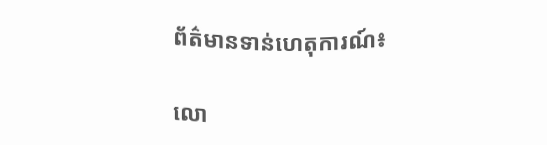ព័ត៌មានទាន់ហេតុការណ៍៖

លោ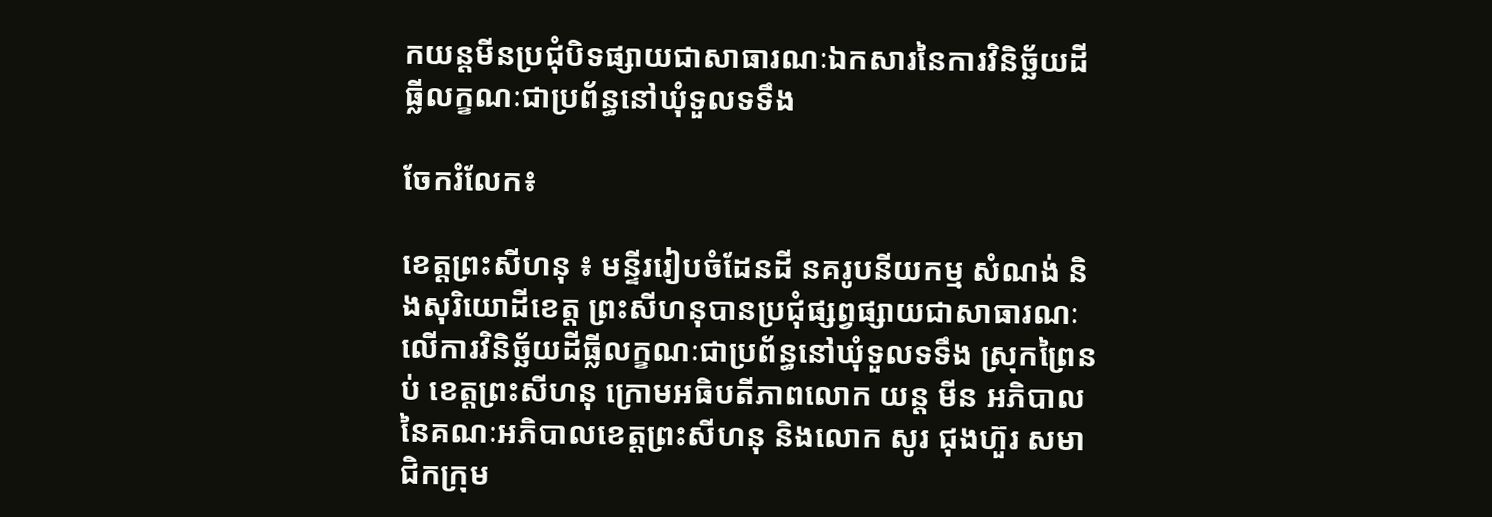កយន្តមីនប្រជុំបិទផ្សាយជាសាធារណៈឯកសារនៃការវិនិច្ឆ័យដីធ្លីលក្ខណៈជាប្រព័ន្ធនៅឃុំទួលទទឹង

ចែករំលែក៖

ខេត្តព្រះសីហនុ ៖ មន្ទីររៀបចំដែនដី នគរូបនីយកម្ម សំណង់ និងសុរិយោដីខេត្ត ព្រះសីហនុបានប្រជុំផ្សព្វផ្សាយជាសាធារណៈ លើការវិនិច្ឆ័យដីធ្លីលក្ខណៈជាប្រព័ន្ធនៅឃុំទួលទទឹង ស្រុកព្រៃនប់ ខេត្តព្រះសីហនុ ក្រោមអធិបតីភាពលោក យន្ត មីន អភិបាល នៃគណៈអភិបាលខេត្តព្រះសីហនុ និងលោក សូរ ជុងហ៊ួរ សមាជិកក្រុម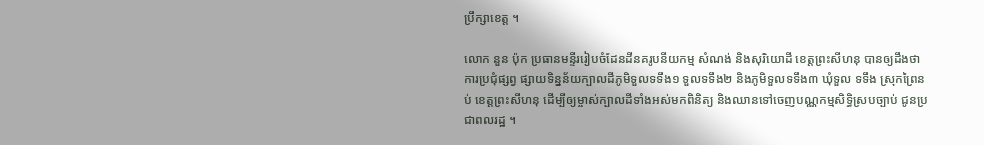ប្រឹក្សាខេត្ត ។

លោក នួន ប៉ុក ប្រធានមន្ទីររៀបចំដែនដីនគរូបនីយកម្ម សំណង់ និងសុរិយោដី ខេត្តព្រះសីហនុ បានឲ្យដឹងថា ការប្រជុំផ្សព្វ ផ្សាយទិន្នន័យក្បាលដីភូមិទួលទទឹង១ ទួលទទឹង២ និងភូមិទួលទទឹង៣ ឃុំទួល ទទឹង ស្រុកព្រៃនប់ ខេត្តព្រះសីហនុ ដើម្បីឲ្យម្ចាស់ក្បាលដីទាំងអស់មកពិនិត្យ និងឈានទៅចេញបណ្ណកម្មសិទ្ធិស្របច្បាប់ ជូនប្រជាពលរដ្ឋ ។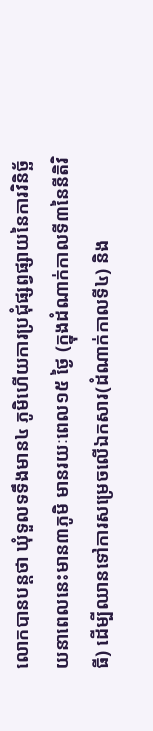លោកបានបន្តថា ឃុំទួលទទឹងមាន៤ ភូមិហើយការប្រជុំផ្សព្វផ្សាយនៃការវិនិច្ឆ័យនាពេលនេះមាន៣ភូមិ មានរយៈពេល១៥ ថ្ងៃ (ក្នុងដំណាក់កាលទី៣នៃនីតិវិធី) ដើម្បីឈានទៅការសម្រេចលើឯកសារ(ដំណាក់កាលទី៤) និង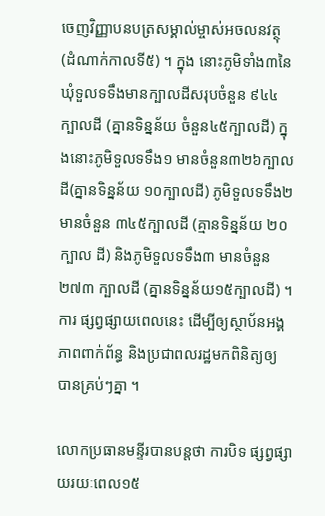ចេញវិញ្ញាបនបត្រសម្គាល់ម្ចាស់អចលនវត្ថុ (ដំណាក់កាលទី៥) ។ ក្នុង នោះភូមិទាំង៣នៃឃុំទួលទទឹងមានក្បាលដីសរុបចំនួន ៩៤៤ក្បាលដី (គ្នានទិន្នន័យ ចំនួន៤៥ក្បាលដី) ក្នុងនោះភូមិទួលទទឹង១ មានចំនួន៣២៦ក្បាលដី(គ្នានទិន្នន័យ ១០ក្បាលដី) ភូមិទួលទទឹង២មានចំនួន ៣៤៥ក្បាលដី (គ្មានទិន្នន័យ ២០ក្បាល ដី) និងភូមិទួលទទឹង៣ មានចំនួន ២៧៣ ក្បាលដី (គ្នានទិន្នន័យ១៥ក្បាលដី) ។ ការ ផ្សព្វផ្សាយពេលនេះ ដើម្បីឲ្យស្ថាប័នអង្គ ភាពពាក់ព័ន្ធ និងប្រជាពលរដ្ឋមកពិនិត្យឲ្យ បានគ្រប់ៗគ្នា ។

លោកប្រធានមន្ទីរបានបន្តថា ការបិទ ផ្សព្វផ្សាយរយៈពេល១៥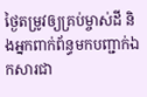ថ្ងៃតម្រូវឲ្យគ្រប់ម្ចាស់ដី និងអ្នកពាក់ព័ន្ធមកបញ្ជាក់ឯកសារជា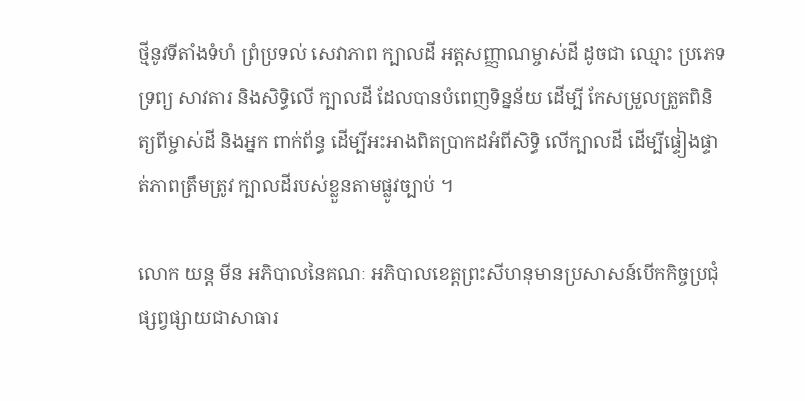ថ្មីនូវទីតាំងទំហំ ព្រំប្រទល់ សេវាភាព ក្បាលដី អត្តសញ្ញាណម្ចាស់ដី ដូចជា ឈ្មោះ ប្រភេទ ទ្រព្យ សាវតារ និងសិទ្ធិលើ ក្បាលដី ដែលបានបំពេញទិន្នន័យ ដើម្បី កែសម្រួលត្រួតពិនិត្យពីម្ចាស់ដី និងអ្នក ពាក់ព័ន្ធ ដើម្បីអះអាងពិតប្រាកដអំពីសិទ្ធិ លើក្បាលដី ដើម្បីផ្ទៀងផ្ទាត់ភាពត្រឹមត្រូវ ក្បាលដីរបស់ខ្លួនតាមផ្លូវច្បាប់ ។

លោក យន្ត មីន អភិបាលនៃគណៈ អភិបាលខេត្តព្រះសីហនុមានប្រសាសន៍បើកកិច្ចប្រជុំផ្សព្វផ្សាយជាសាធារ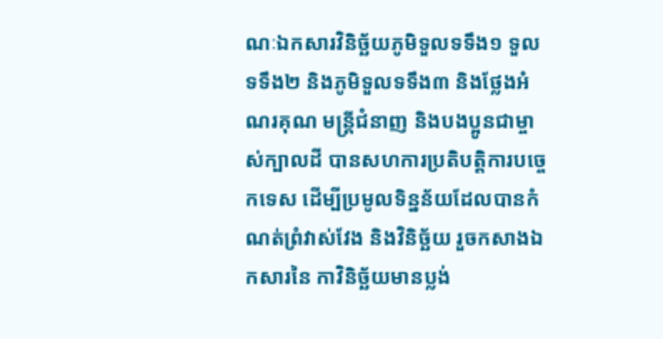ណៈឯកសារវិនិច្ឆ័យភូមិទួលទទឹង១ ទួលទទឹង២ និងភូមិទួលទទឹង៣ និងថ្លែងអំណរគុណ មន្ត្រីជំនាញ និងបងប្អូនជាម្ចាស់ក្បាលដី បានសហការប្រតិបត្តិការបច្ចេកទេស ដើម្បីប្រមូលទិន្នន័យដែលបានកំណត់ព្រំវាស់វែង និងវិនិច្ឆ័យ រួចកសាងឯកសារនៃ កាវិនិច្ឆ័យមានប្លង់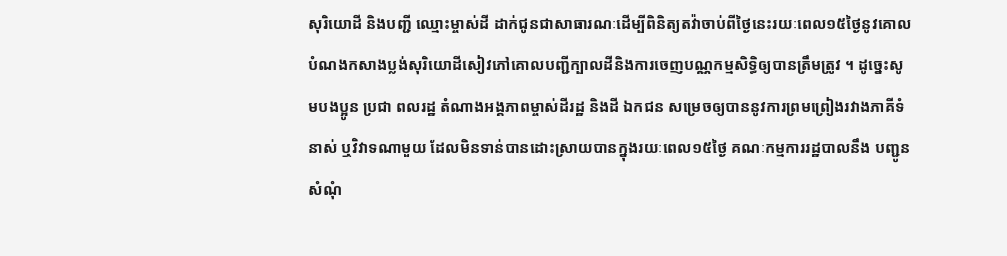សុរិយោដី និងបញ្ជី ឈ្មោះម្ចាស់ដី ដាក់ជូនជាសាធារណៈដើម្បីពិនិត្យតវ៉ាចាប់ពីថ្ងៃនេះរយៈពេល១៥ថ្ងៃនូវគោលបំណងកសាងប្លង់សុរិយោដីសៀវភៅគោលបញ្ជីក្បាលដីនិងការចេញបណ្ណកម្មសិទ្ធិឲ្យបានត្រឹមត្រូវ ។ ដូច្នេះសូមបងប្អូន ប្រជា ពលរដ្ឋ តំណាងអង្គភាពម្ចាស់ដីរដ្ឋ និងដី ឯកជន សម្រេចឲ្យបាននូវការព្រមព្រៀងរវាងភាគីទំនាស់ ឬវិវាទណាមួយ ដែលមិនទាន់បានដោះស្រាយបានក្នុងរយៈពេល១៥ថ្ងៃ គណៈកម្មការរដ្ឋបាលនឹង បញ្ជូនសំណុំ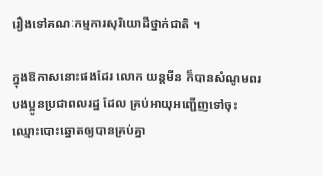រឿងទៅគណៈកម្មការសុរិយោដីថ្នាក់ជាតិ ។

ក្នុងឱកាសនោះផងដែរ លោក យន្តមីន ក៏បានសំណូមពរបងប្អូនប្រជាពលរដ្ឋ ដែល គ្រប់អាយុអញ្ជើញទៅចុះឈ្មោះបោះឆ្នោតឲ្យបានគ្រប់គ្នា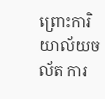ព្រោះការិយាល័យចល័ត ការ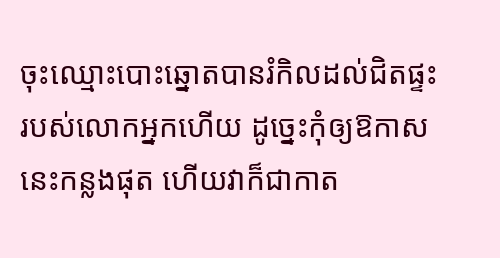ចុះឈ្មោះបោះឆ្នោតបានរំកិលដល់ជិតផ្ទះរបស់លោកអ្នកហើយ ដូច្នេះកុំឲ្យឱកាស នេះកន្លងផុត ហើយវាក៏ជាកាត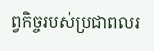ព្វកិច្ចរបស់ប្រជាពលរ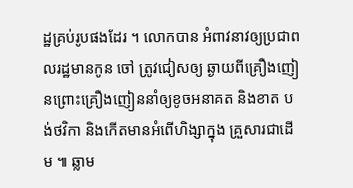ដ្ឋគ្រប់រូបផងដែរ ។ លោកបាន អំពាវនាវឲ្យប្រជាពលរដ្ឋមានកូន ចៅ ត្រូវជៀសឲ្យ ឆ្ងាយពីគ្រឿងញៀនព្រោះគ្រឿងញៀននាំឲ្យខូចអនាគត និងខាត បង់ថវិកា និងកើតមានអំពើហិង្សាក្នុង គ្រួសារជាដើម ៕ ឆ្លាម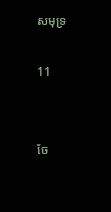សមុទ្រ

11


ចែ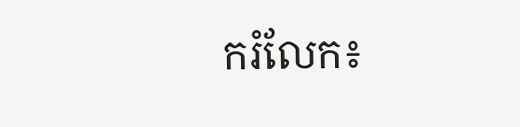ករំលែក៖